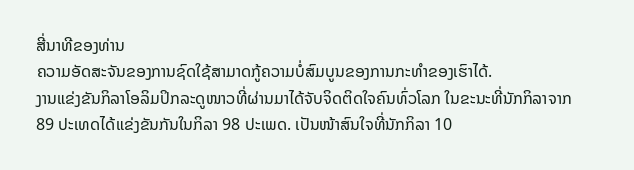ສີ່ນາທີຂອງທ່ານ
ຄວາມອັດສະຈັນຂອງການຊົດໃຊ້ສາມາດກູ້ຄວາມບໍ່ສົມບູນຂອງການກະທຳຂອງເຮົາໄດ້.
ງານແຂ່ງຂັນກິລາໂອລິມປິກລະດູໜາວທີ່ຜ່ານມາໄດ້ຈັບຈິດຕິດໃຈຄົນທົ່ວໂລກ ໃນຂະນະທີ່ນັກກິລາຈາກ 89 ປະເທດໄດ້ແຂ່ງຂັນກັນໃນກິລາ 98 ປະເພດ. ເປັນໜ້າສົນໃຈທີ່ນັກກິລາ 10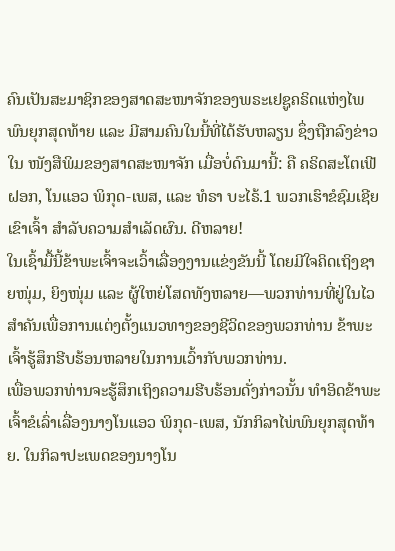ຄົນເປັນສະມາຊິກຂອງສາດສະໜາຈັກຂອງພຣະເຢຊູຄຣິດແຫ່ງໄພພົນຍຸກສຸດທ້າຍ ແລະ ມີສາມຄົນໃນນີ້ທີ່ໄດ້ຮັບຫລຽນ ຊຶ່ງຖືກລົງຂ່າວໃນ ໜັງສືພິມຂອງສາດສະໜາຈັກ ເມື່ອບໍ່ດົນມານີ້: ຄື ຄຣິດສະໂຕເຟີ ຝອກ, ໂນແອວ ພິກຸດ-ເພສ, ແລະ ທໍຣາ ບະໄຣ້.1 ພວກເຮົາຂໍຊົມເຊີຍເຂົາເຈົ້າ ສຳລັບຄວາມສຳເລັດຜົນ. ດີຫລາຍ!
ໃນເຊົ້າມື້ນີ້ຂ້າພະເຈົ້າຈະເວົ້າເລື່ອງງານແຂ່ງຂັນນີ້ ໂດຍມີໃຈຄິດເຖິງຊາຍໜຸ່ມ, ຍິງໜຸ່ມ ແລະ ຜູ້ໃຫຍ່ໂສດທັງຫລາຍ—ພວກທ່ານທີ່ຢູ່ໃນໄວສຳຄັນເພື່ອການແຕ່ງຕັ້ງແນວທາງຂອງຊີວິດຂອງພວກທ່ານ ຂ້າພະເຈົ້າຮູ້ສຶກຮີບຮ້ອນຫລາຍໃນການເວົ້າກັບພວກທ່ານ.
ເພື່ອພວກທ່ານຈະຮູ້ສຶກເຖິງຄວາມຮີບຮ້ອນດັ່ງກ່າວນັ້ນ ທຳອິດຂ້າພະເຈົ້າຂໍເລົ່າເລື່ອງນາງໂນແອວ ພິກຸດ-ເພສ, ນັກກິລາໄພ່ພົນຍຸກສຸດທ້າຍ. ໃນກິລາປະເພດຂອງນາງໂນ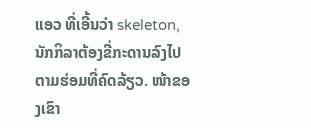ແອວ ທີ່ເອີ້ນວ່າ skeleton, ນັກກິລາຕ້ອງຂີ່ກະດານລົງໄປຕາມຮ່ອມທີ່ຄົດລ້ຽວ. ໜ້າຂອງເຂົາ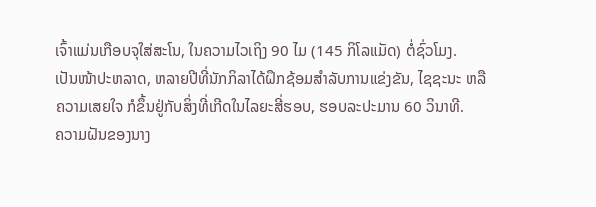ເຈົ້າແມ່ນເກືອບຈຸໃສ່ສະໂນ, ໃນຄວາມໄວເຖິງ 90 ໄມ (145 ກິໂລແມັດ) ຕໍ່ຊົ່ວໂມງ.
ເປັນໜ້າປະຫລາດ, ຫລາຍປີທີ່ນັກກິລາໄດ້ຝຶກຊ້ອມສຳລັບການແຂ່ງຂັນ, ໄຊຊະນະ ຫລື ຄວາມເສຍໃຈ ກໍຂຶ້ນຢູ່ກັບສິ່ງທີ່ເກີດໃນໄລຍະສີ່ຮອບ, ຮອບລະປະມານ 60 ວິນາທີ.
ຄວາມຝັນຂອງນາງ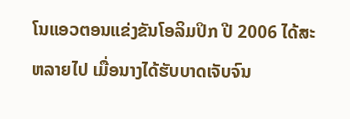ໂນແອວຕອນແຂ່ງຂັນໂອລິມປິກ ປີ 2006 ໄດ້ສະຫລາຍໄປ ເມື່ອນາງໄດ້ຮັບບາດເຈັບຈົນ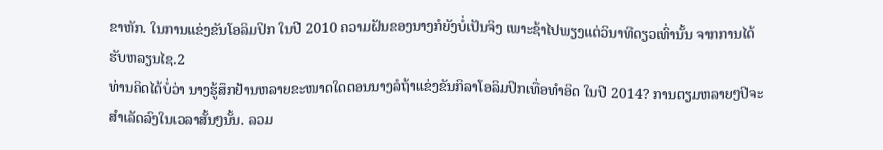ຂາຫັກ. ໃນການແຂ່ງຂັນໂອລິມປິກ ໃນປີ 2010 ຄວາມຝັນຂອງນາງກໍຍັງບໍ່ເປັນຈິງ ເພາະຊ້າໄປພຽງແຕ່ວິນາທີດຽວເທົ່ານັ້ນ ຈາກການໄດ້ຮັບຫລຽນໄຊ.2
ທ່ານຄິດໄດ້ບໍ່ວ່າ ນາງຮູ້ສຶກຢ້ານຫລາຍຂະໜາດໃດຕອນນາງລໍຖ້າແຂ່ງຂັນກິລາໂອລິມປິກເທື່ອທຳອິດ ໃນປີ 2014? ການຕຽມຫລາຍໆປີຈະສຳເລັດລົງໃນເວລາສັ້ນໆນັ້ນ. ລວມ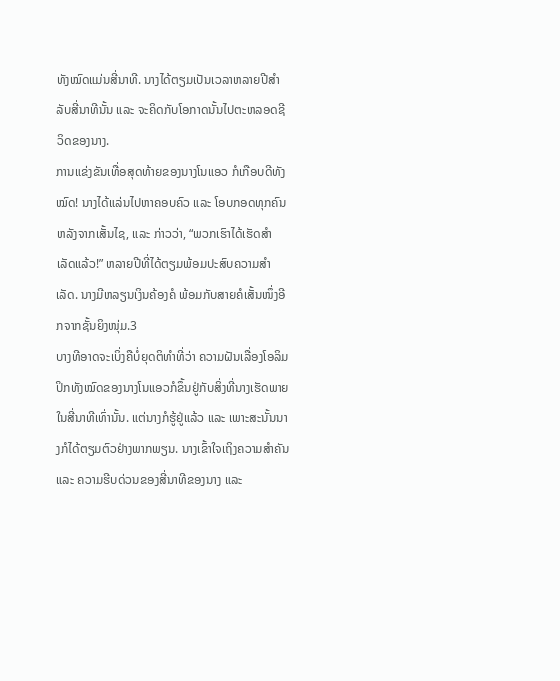ທັງໝົດແມ່ນສີ່ນາທີ. ນາງໄດ້ຕຽມເປັນເວລາຫລາຍປີສຳລັບສີ່ນາທີນັ້ນ ແລະ ຈະຄິດກັບໂອກາດນັ້ນໄປຕະຫລອດຊີວິດຂອງນາງ.
ການແຂ່ງຂັນເທື່ອສຸດທ້າຍຂອງນາງໂນແອວ ກໍເກືອບດີທັງໝົດ! ນາງໄດ້ແລ່ນໄປຫາຄອບຄົວ ແລະ ໂອບກອດທຸກຄົນຫລັງຈາກເສັ້ນໄຊ, ແລະ ກ່າວວ່າ, “ພວກເຮົາໄດ້ເຮັດສຳເລັດແລ້ວ!” ຫລາຍປີທີ່ໄດ້ຕຽມພ້ອມປະສົບຄວາມສຳເລັດ. ນາງມີຫລຽນເງິນຄ້ອງຄໍ ພ້ອມກັບສາຍຄໍເສັ້ນໜຶ່ງອີກຈາກຊັ້ນຍິງໜຸ່ມ.3
ບາງທີອາດຈະເບິ່ງຄືບໍ່ຍຸດຕິທຳທີ່ວ່າ ຄວາມຝັນເລື່ອງໂອລິມປິກທັງໝົດຂອງນາງໂນແອວກໍຂຶ້ນຢູ່ກັບສິ່ງທີ່ນາງເຮັດພາຍໃນສີ່ນາທີເທົ່ານັ້ນ. ແຕ່ນາງກໍຮູ້ຢູ່ແລ້ວ ແລະ ເພາະສະນັ້ນນາງກໍໄດ້ຕຽມຕົວຢ່າງພາກພຽນ. ນາງເຂົ້າໃຈເຖິງຄວາມສຳຄັນ ແລະ ຄວາມຮີບດ່ວນຂອງສີ່ນາທີຂອງນາງ ແລະ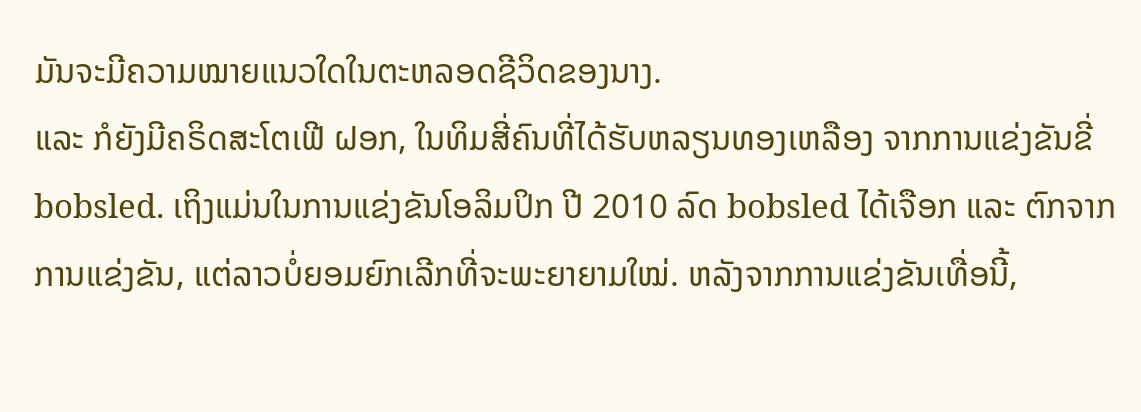ມັນຈະມີຄວາມໝາຍແນວໃດໃນຕະຫລອດຊີວິດຂອງນາງ.
ແລະ ກໍຍັງມີຄຣິດສະໂຕເຟີ ຝອກ, ໃນທິມສີ່ຄົນທີ່ໄດ້ຮັບຫລຽນທອງເຫລືອງ ຈາກການແຂ່ງຂັນຂີ່ bobsled. ເຖິງແມ່ນໃນການແຂ່ງຂັນໂອລິມປິກ ປີ 2010 ລົດ bobsled ໄດ້ເຈືອກ ແລະ ຕົກຈາກການແຂ່ງຂັນ, ແຕ່ລາວບໍ່ຍອມຍົກເລີກທີ່ຈະພະຍາຍາມໃໝ່. ຫລັງຈາກການແຂ່ງຂັນເທື່ອນີ້,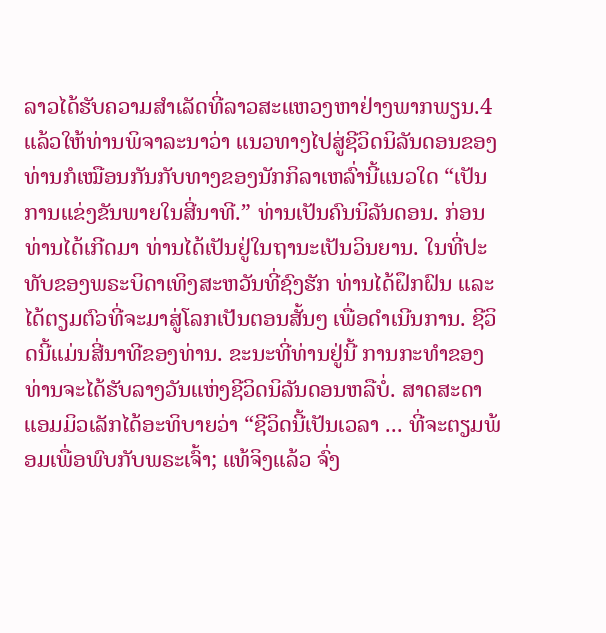ລາວໄດ້ຮັບຄວາມສຳເລັດທີ່ລາວສະແຫວງຫາຢ່າງພາກພຽນ.4
ແລ້ວໃຫ້ທ່ານພິຈາລະນາວ່າ ແນວທາງໄປສູ່ຊີວິດນິລັນດອນຂອງທ່ານກໍເໝືອນກັນກັບທາງຂອງນັກກິລາເຫລົ່ານີ້ແນວໃດ “ເປັນການແຂ່ງຂັນພາຍໃນສີ່ນາທີ.” ທ່ານເປັນຄົນນິລັນດອນ. ກ່ອນທ່ານໄດ້ເກີດມາ ທ່ານໄດ້ເປັນຢູ່ໃນຖານະເປັນວິນຍານ. ໃນທີ່ປະທັບຂອງພຣະບິດາເທິງສະຫວັນທີ່ຊົງຮັກ ທ່ານໄດ້ຝຶກຝົນ ແລະ ໄດ້ຕຽມຕົວທີ່ຈະມາສູ່ໂລກເປັນຕອນສັ້ນໆ ເພື່ອດຳເນີນການ. ຊີວິດນີ້ແມ່ນສີ່ນາທີຂອງທ່ານ. ຂະນະທີ່ທ່ານຢູ່ນີ້ ການກະທຳຂອງທ່ານຈະໄດ້ຮັບລາງວັນແຫ່ງຊີວິດນິລັນດອນຫລືບໍ່. ສາດສະດາແອມມິວເລັກໄດ້ອະທິບາຍວ່າ “ຊີວິດນີ້ເປັນເວລາ ... ທີ່ຈະຕຽມພ້ອມເພື່ອພົບກັບພຣະເຈົ້າ; ແທ້ຈິງແລ້ວ ຈົ່ງ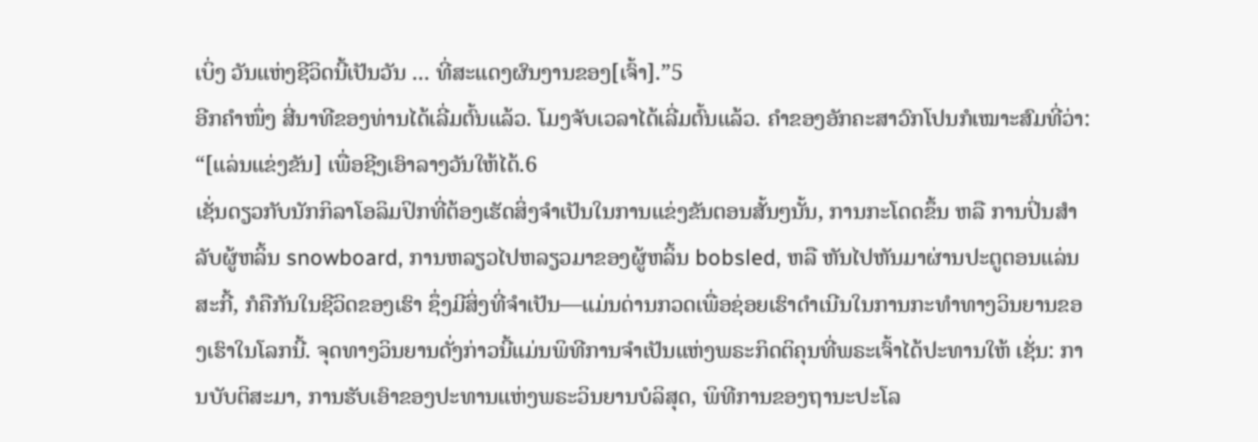ເບິ່ງ ວັນແຫ່ງຊີວິດນີ້ເປັນວັນ ... ທີ່ສະແດງຜົນງານຂອງ[ເຈົ້າ].”5
ອີກຄຳໜຶ່ງ ສີ່ນາທີຂອງທ່ານໄດ້ເລີ່ມຕົ້ນແລ້ວ. ໂມງຈັບເວລາໄດ້ເລີ່ມຕົ້ນແລ້ວ. ຄຳຂອງອັກຄະສາວົກໂປນກໍເໝາະສົມທີ່ວ່າ: “[ແລ່ນແຂ່ງຂັນ] ເພື່ອຊີງເອົາລາງວັນໃຫ້ໄດ້.6
ເຊັ່ນດຽວກັບນັກກິລາໂອລິມປິກທີ່ຕ້ອງເຮັດສິ່ງຈຳເປັນໃນການແຂ່ງຂັນຕອນສັ້ນໆນັ້ນ, ການກະໂດດຂຶ້ນ ຫລື ການປິ່ນສຳລັບຜູ້ຫລິ້ນ snowboard, ການຫລຽວໄປຫລຽວມາຂອງຜູ້ຫລິ້ນ bobsled, ຫລື ຫັນໄປຫັນມາຜ່ານປະຕູຕອນແລ່ນສະກີ້, ກໍຄືກັນໃນຊີວິດຂອງເຮົາ ຊຶ່ງມີສິ່ງທີ່ຈຳເປັນ—ແມ່ນດ່ານກວດເພື່ອຊ່ອຍເຮົາດຳເນີນໃນການກະທຳທາງວິນຍານຂອງເຮົາໃນໂລກນີ້. ຈຸດທາງວິນຍານດັ່ງກ່າວນີ້ແມ່ນພິທີການຈຳເປັນແຫ່ງພຣະກິດຕິຄຸນທີ່ພຣະເຈົ້າໄດ້ປະທານໃຫ້ ເຊັ່ນ: ການບັບຕິສະມາ, ການຮັບເອົາຂອງປະທານແຫ່ງພຣະວິນຍານບໍລິສຸດ, ພິທີການຂອງຖານະປະໂລ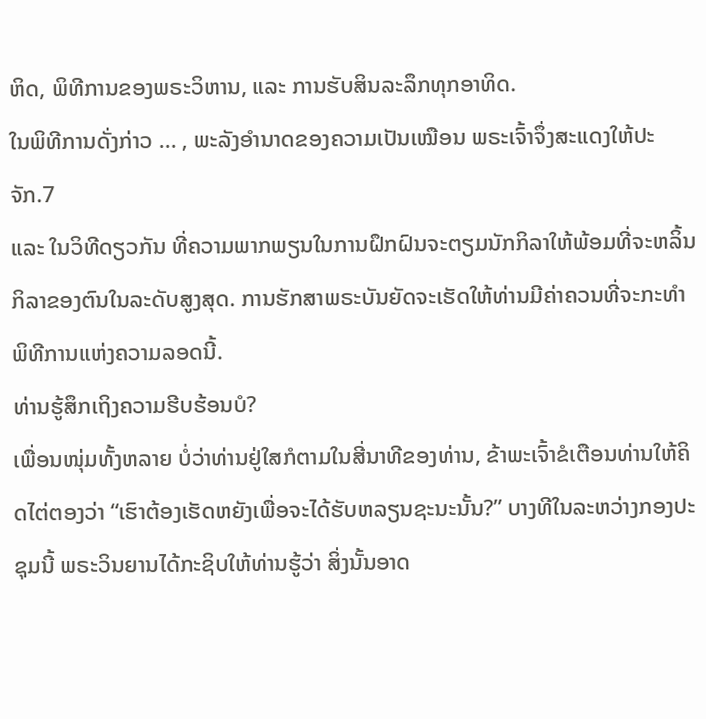ຫິດ, ພິທີການຂອງພຣະວິຫານ, ແລະ ການຮັບສິນລະລຶກທຸກອາທິດ.
ໃນພິທີການດັ່ງກ່າວ ... , ພະລັງອຳນາດຂອງຄວາມເປັນເໝືອນ ພຣະເຈົ້າຈຶ່ງສະແດງໃຫ້ປະຈັກ.7
ແລະ ໃນວິທີດຽວກັນ ທີ່ຄວາມພາກພຽນໃນການຝຶກຝົນຈະຕຽມນັກກິລາໃຫ້ພ້ອມທີ່ຈະຫລິ້ນກິລາຂອງຕົນໃນລະດັບສູງສຸດ. ການຮັກສາພຣະບັນຍັດຈະເຮັດໃຫ້ທ່ານມີຄ່າຄວນທີ່ຈະກະທຳພິທີການແຫ່ງຄວາມລອດນີ້.
ທ່ານຮູ້ສຶກເຖິງຄວາມຮີບຮ້ອນບໍ?
ເພື່ອນໜຸ່ມທັ້ງຫລາຍ ບໍ່ວ່າທ່ານຢູ່ໃສກໍຕາມໃນສີ່ນາທີຂອງທ່ານ, ຂ້າພະເຈົ້າຂໍເຕືອນທ່ານໃຫ້ຄິດໄຕ່ຕອງວ່າ “ເຮົາຕ້ອງເຮັດຫຍັງເພື່ອຈະໄດ້ຮັບຫລຽນຊະນະນັ້ນ?” ບາງທີໃນລະຫວ່າງກອງປະຊຸມນີ້ ພຣະວິນຍານໄດ້ກະຊິບໃຫ້ທ່ານຮູ້ວ່າ ສິ່ງນັ້ນອາດ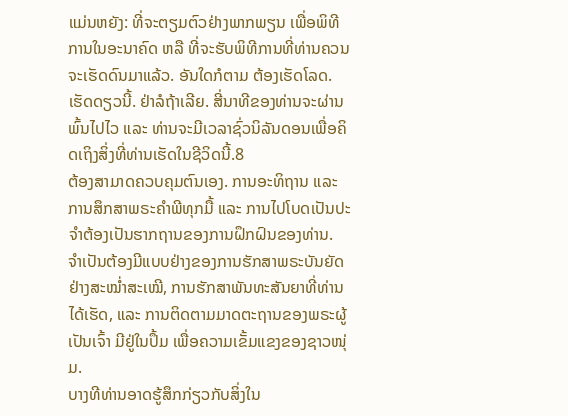ແມ່ນຫຍັງ: ທີ່ຈະຕຽມຕົວຢ່າງພາກພຽນ ເພື່ອພິທີການໃນອະນາຄົດ ຫລື ທີ່ຈະຮັບພິທີການທີ່ທ່ານຄວນຈະເຮັດດົນມາແລ້ວ. ອັນໃດກໍຕາມ ຕ້ອງເຮັດໂລດ. ເຮັດດຽວນີ້. ຢ່າລໍຖ້າເລີຍ. ສີ່ນາທີຂອງທ່ານຈະຜ່ານພົ້ນໄປໄວ ແລະ ທ່ານຈະມີເວລາຊົ່ວນິລັນດອນເພື່ອຄິດເຖິງສິ່ງທີ່ທ່ານເຮັດໃນຊີວິດນີ້.8
ຕ້ອງສາມາດຄວບຄຸມຕົນເອງ. ການອະທິຖານ ແລະ ການສຶກສາພຣະຄຳພີທຸກມື້ ແລະ ການໄປໂບດເປັນປະຈຳຕ້ອງເປັນຮາກຖານຂອງການຝຶກຝົນຂອງທ່ານ. ຈຳເປັນຕ້ອງມີແບບຢ່າງຂອງການຮັກສາພຣະບັນຍັດຢ່າງສະໝ່ຳສະເໝີ, ການຮັກສາພັນທະສັນຍາທີ່ທ່ານໄດ້ເຮັດ, ແລະ ການຕິດຕາມມາດຕະຖານຂອງພຣະຜູ້ເປັນເຈົ້າ ມີຢູ່ໃນປຶ້ມ ເພື່ອຄວາມເຂັ້ມແຂງຂອງຊາວໜຸ່ມ.
ບາງທີທ່ານອາດຮູ້ສຶກກ່ຽວກັບສິ່ງໃນ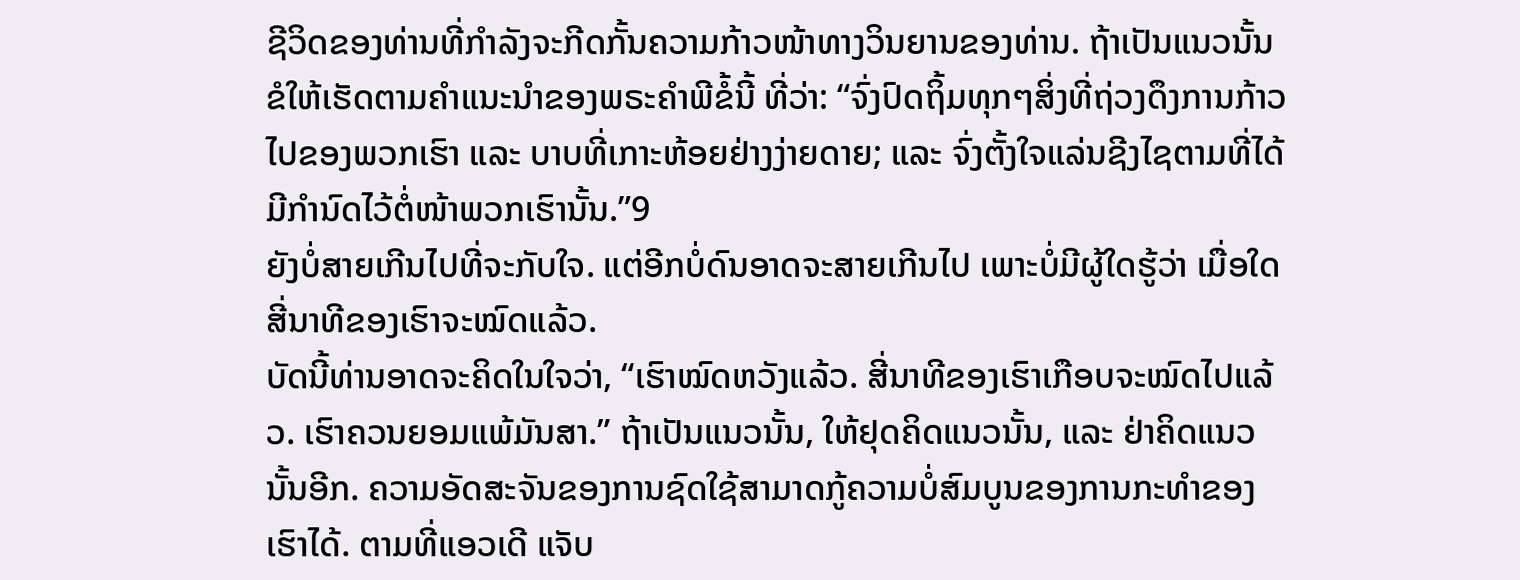ຊີວິດຂອງທ່ານທີ່ກຳລັງຈະກີດກັ້ນຄວາມກ້າວໜ້າທາງວິນຍານຂອງທ່ານ. ຖ້າເປັນແນວນັ້ນ ຂໍໃຫ້ເຮັດຕາມຄຳແນະນຳຂອງພຣະຄຳພີຂໍ້ນີ້ ທີ່ວ່າ: “ຈົ່ງປົດຖິ້ມທຸກໆສິ່ງທີ່ຖ່ວງດຶງການກ້າວໄປຂອງພວກເຮົາ ແລະ ບາບທີ່ເກາະຫ້ອຍຢ່າງງ່າຍດາຍ; ແລະ ຈົ່ງຕັ້ງໃຈແລ່ນຊີງໄຊຕາມທີ່ໄດ້ມີກຳນົດໄວ້ຕໍ່ໜ້າພວກເຮົານັ້ນ.”9
ຍັງບໍ່ສາຍເກີນໄປທີ່ຈະກັບໃຈ. ແຕ່ອີກບໍ່ດົນອາດຈະສາຍເກີນໄປ ເພາະບໍ່ມີຜູ້ໃດຮູ້ວ່າ ເມື່ອໃດສີ່ນາທີຂອງເຮົາຈະໝົດແລ້ວ.
ບັດນີ້ທ່ານອາດຈະຄິດໃນໃຈວ່າ, “ເຮົາໝົດຫວັງແລ້ວ. ສີ່ນາທີຂອງເຮົາເກືອບຈະໝົດໄປແລ້ວ. ເຮົາຄວນຍອມແພ້ມັນສາ.” ຖ້າເປັນແນວນັ້ນ, ໃຫ້ຢຸດຄິດແນວນັ້ນ, ແລະ ຢ່າຄິດແນວນັ້ນອີກ. ຄວາມອັດສະຈັນຂອງການຊົດໃຊ້ສາມາດກູ້ຄວາມບໍ່ສົມບູນຂອງການກະທຳຂອງເຮົາໄດ້. ຕາມທີ່ແອວເດີ ແຈັບ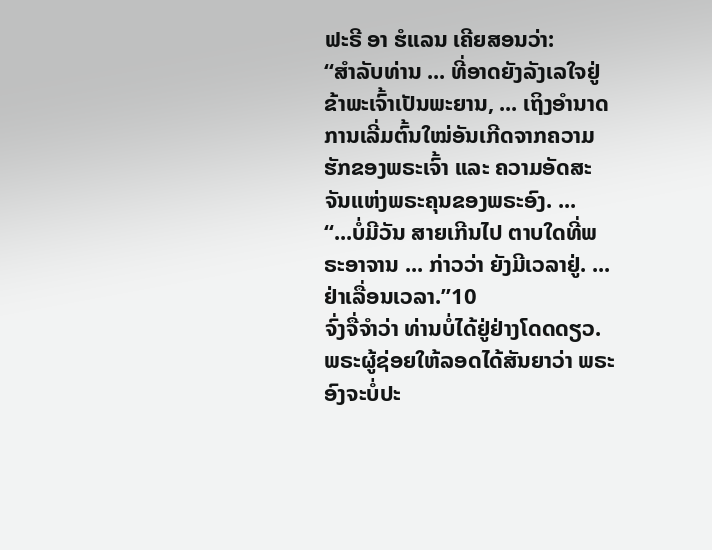ຟະຣີ ອາ ຮໍແລນ ເຄີຍສອນວ່າ:
“ສຳລັບທ່ານ ... ທີ່ອາດຍັງລັງເລໃຈຢູ່ ຂ້າພະເຈົ້າເປັນພະຍານ, ... ເຖິງອຳນາດການເລີ່ມຕົ້ນໃໝ່ອັນເກີດຈາກຄວາມຮັກຂອງພຣະເຈົ້າ ແລະ ຄວາມອັດສະຈັນແຫ່ງພຣະຄຸນຂອງພຣະອົງ. ...
“...ບໍ່ມີວັນ ສາຍເກີນໄປ ຕາບໃດທີ່ພຣະອາຈານ ... ກ່າວວ່າ ຍັງມີເວລາຢູ່. ... ຢ່າເລື່ອນເວລາ.”10
ຈົ່ງຈື່ຈຳວ່າ ທ່ານບໍ່ໄດ້ຢູ່ຢ່າງໂດດດຽວ. ພຣະຜູ້ຊ່ອຍໃຫ້ລອດໄດ້ສັນຍາວ່າ ພຣະອົງຈະບໍ່ປະ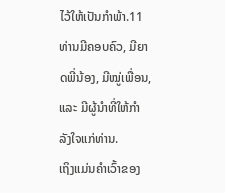ໄວ້ໃຫ້ເປັນກຳພ້າ.11 ທ່ານມີຄອບຄົວ, ມີຍາດພີ່ນ້ອງ, ມີໝູ່ເພື່ອນ, ແລະ ມີຜູ້ນຳທີ່ໃຫ້ກຳລັງໃຈແກ່ທ່ານ.
ເຖິງແມ່ນຄຳເວົ້າຂອງ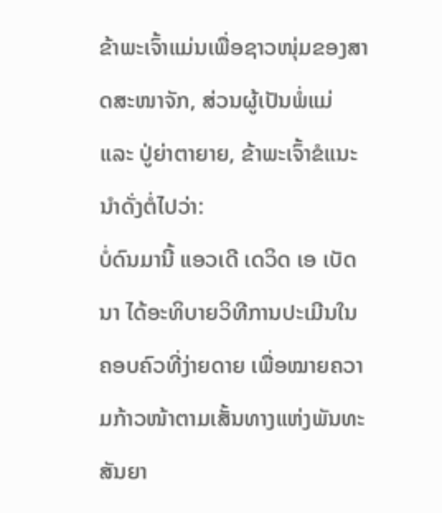ຂ້າພະເຈົ້າແມ່ນເພື່ອຊາວໜຸ່ມຂອງສາດສະໜາຈັກ, ສ່ວນຜູ້ເປັນພໍ່ແມ່ ແລະ ປູ່ຍ່າຕາຍາຍ, ຂ້າພະເຈົ້າຂໍແນະນຳດັ່ງຕໍ່ໄປວ່າ:
ບໍ່ດົນມານີ້ ແອວເດີ ເດວິດ ເອ ເບັດນາ ໄດ້ອະທິບາຍວິທີການປະເມີນໃນຄອບຄົວທີ່ງ່າຍດາຍ ເພື່ອໝາຍຄວາມກ້າວໜ້າຕາມເສັ້ນທາງແຫ່ງພັນທະສັນຍາ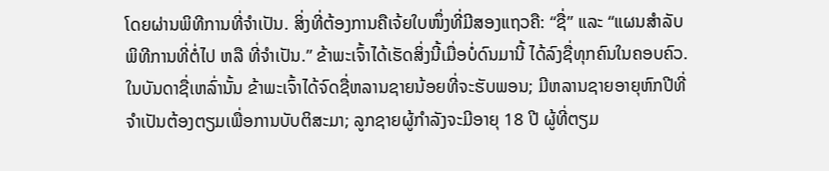ໂດຍຜ່ານພິທີການທີ່ຈຳເປັນ. ສິ່ງທີ່ຕ້ອງການຄືເຈ້ຍໃບໜຶ່ງທີ່ມີສອງແຖວຄື: “ຊື່” ແລະ “ແຜນສຳລັບພິທີການທີ່ຕໍ່ໄປ ຫລື ທີ່ຈຳເປັນ.” ຂ້າພະເຈົ້າໄດ້ເຮັດສິ່ງນີ້ເມື່ອບໍ່ດົນມານີ້ ໄດ້ລົງຊື່ທຸກຄົນໃນຄອບຄົວ. ໃນບັນດາຊື່ເຫລົ່ານັ້ນ ຂ້າພະເຈົ້າໄດ້ຈົດຊື່ຫລານຊາຍນ້ອຍທີ່ຈະຮັບພອນ; ມີຫລານຊາຍອາຍຸຫົກປີທີ່ຈຳເປັນຕ້ອງຕຽມເພື່ອການບັບຕິສະມາ; ລູກຊາຍຜູ້ກຳລັງຈະມີອາຍຸ 18 ປີ ຜູ້ທີ່ຕຽມ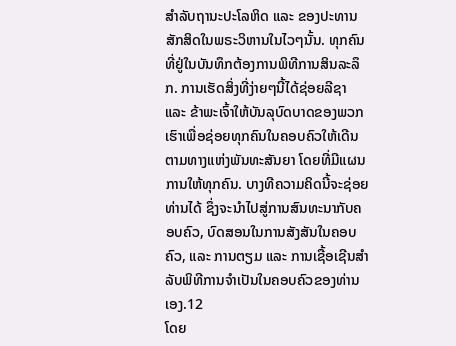ສຳລັບຖານະປະໂລຫິດ ແລະ ຂອງປະທານສັກສິດໃນພຣະວິຫານໃນໄວໆນັ້ນ. ທຸກຄົນທີ່ຢູ່ໃນບັນທຶກຕ້ອງການພິທີການສິນລະລຶກ. ການເຮັດສິ່ງທີ່ງ່າຍໆນີ້ໄດ້ຊ່ອຍລີຊາ ແລະ ຂ້າພະເຈົ້າໃຫ້ບັນລຸບົດບາດຂອງພວກເຮົາເພື່ອຊ່ອຍທຸກຄົນໃນຄອບຄົວໃຫ້ເດີນຕາມທາງແຫ່ງພັນທະສັນຍາ ໂດຍທີ່ມີແຜນການໃຫ້ທຸກຄົນ. ບາງທີຄວາມຄິດນີ້ຈະຊ່ອຍທ່ານໄດ້ ຊຶ່ງຈະນຳໄປສູ່ການສົນທະນາກັບຄອບຄົວ, ບົດສອນໃນການສັງສັນໃນຄອບຄົວ, ແລະ ການຕຽມ ແລະ ການເຊື້ອເຊີນສຳລັບພິທີການຈຳເປັນໃນຄອບຄົວຂອງທ່ານເອງ.12
ໂດຍ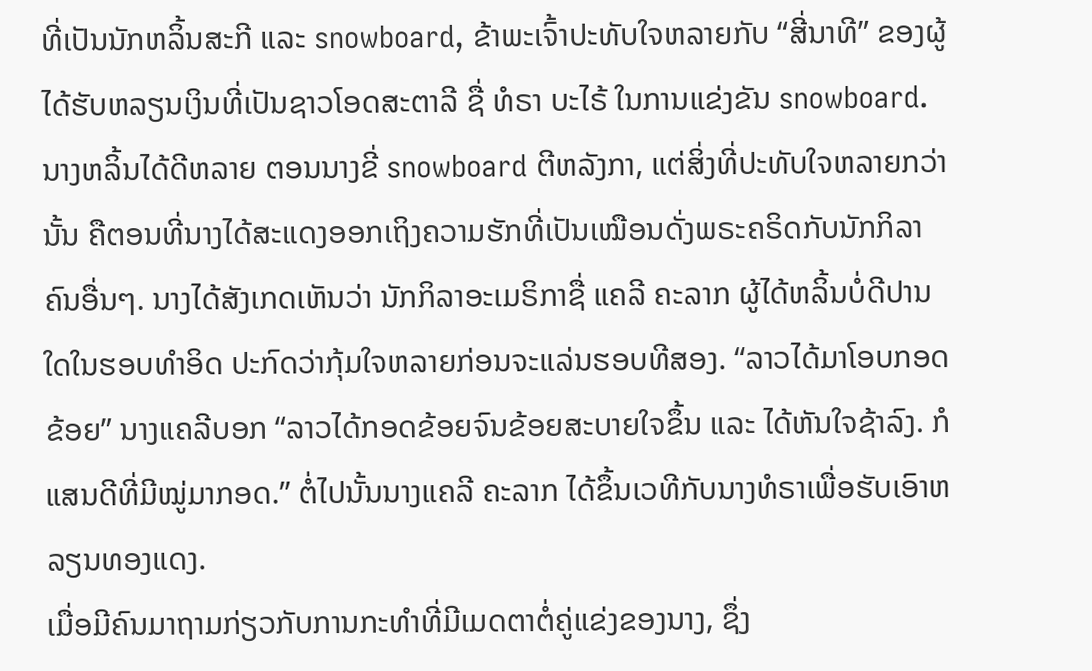ທີ່ເປັນນັກຫລິ້ນສະກີ ແລະ snowboard, ຂ້າພະເຈົ້າປະທັບໃຈຫລາຍກັບ “ສີ່ນາທີ” ຂອງຜູ້ໄດ້ຮັບຫລຽນເງິນທີ່ເປັນຊາວໂອດສະຕາລີ ຊື່ ທໍຣາ ບະໄຣ້ ໃນການແຂ່ງຂັນ snowboard. ນາງຫລິ້ນໄດ້ດີຫລາຍ ຕອນນາງຂີ່ snowboard ຕີຫລັງກາ, ແຕ່ສິ່ງທີ່ປະທັບໃຈຫລາຍກວ່ານັ້ນ ຄືຕອນທີ່ນາງໄດ້ສະແດງອອກເຖິງຄວາມຮັກທີ່ເປັນເໝືອນດັ່ງພຣະຄຣິດກັບນັກກິລາຄົນອື່ນໆ. ນາງໄດ້ສັງເກດເຫັນວ່າ ນັກກິລາອະເມຣິກາຊື່ ແຄລີ ຄະລາກ ຜູ້ໄດ້ຫລິ້ນບໍ່ດີປານໃດໃນຮອບທຳອິດ ປະກົດວ່າກຸ້ມໃຈຫລາຍກ່ອນຈະແລ່ນຮອບທີສອງ. “ລາວໄດ້ມາໂອບກອດຂ້ອຍ” ນາງແຄລີບອກ “ລາວໄດ້ກອດຂ້ອຍຈົນຂ້ອຍສະບາຍໃຈຂຶ້ນ ແລະ ໄດ້ຫັນໃຈຊ້າລົງ. ກໍແສນດີທີ່ມີໝູ່ມາກອດ.” ຕໍ່ໄປນັ້ນນາງແຄລີ ຄະລາກ ໄດ້ຂຶ້ນເວທີກັບນາງທໍຣາເພື່ອຮັບເອົາຫລຽນທອງແດງ.
ເມື່ອມີຄົນມາຖາມກ່ຽວກັບການກະທຳທີ່ມີເມດຕາຕໍ່ຄູ່ແຂ່ງຂອງນາງ, ຊຶ່ງ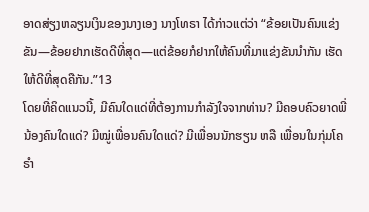ອາດສ່ຽງຫລຽນເງິນຂອງນາງເອງ ນາງໂທຣາ ໄດ້ກ່າວແຕ່ວ່າ “ຂ້ອຍເປັນຄົນແຂ່ງຂັນ—ຂ້ອຍຢາກເຮັດດີທີ່ສຸດ—ແຕ່ຂ້ອຍກໍຢາກໃຫ້ຄົນທີ່ມາແຂ່ງຂັນນຳກັນ ເຮັດໃຫ້ດີທີ່ສຸດຄືກັນ.”13
ໂດຍທີ່ຄິດແນວນີ້, ມີຄົນໃດແດ່ທີ່ຕ້ອງການກຳລັງໃຈຈາກທ່ານ? ມີຄອບຄົວຍາດພີ່ນ້ອງຄົນໃດແດ່? ມີໝູ່ເພື່ອນຄົນໃດແດ່? ມີເພື່ອນນັກຮຽນ ຫລື ເພື່ອນໃນກຸ່ມໂຄຣຳ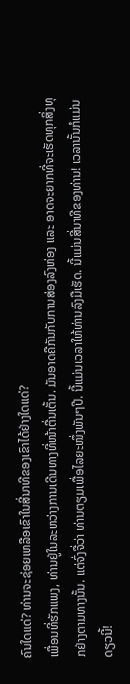ຄົນໃດແດ່? ທ່ານຈະຊ່ອຍເຫລືອເຂົາໃນສີ່ນາທີຂອງເຂົາໄດ້ຢ່າງໃດແດ່?
ເພື່ອນທີ່ຮັກແພງ, ທ່ານຢູ່ໃນລະຫວ່າງການເດີນທາງທີ່ໜ້າຕື່ນເຕັ້ນ. ມັນອາດຄືກັນກັບການສ່ອງລົງຫ່ອງ ແລະ ອາດຈະຍາກທີ່ຈະເຮັດທຸກສິ່ງທຸກຢ່າງຕາມທາງນັ້ນ. ແຕ່ຈົ່ງຈື່ວ່າ ທ່ານຕຽມເພື່ອໄລຍະໜຶ່ງພັນໆປີ. ນີ້ແມ່ນເວລາໃຫ້ທ່ານລົງມືເຮັດ. ນີ້ແມ່ນສີ່ນາທີຂອງທ່ານ! ເວລານັ້ນກໍແມ່ນດຽວນີ້!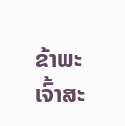ຂ້າພະເຈົ້າສະ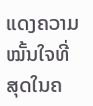ແດງຄວາມໝັ້ນໃຈທີ່ສຸດໃນຄ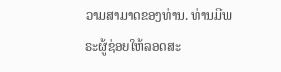ວາມສາມາດຂອງທ່ານ. ທ່ານມີພຣະຜູ້ຊ່ອຍໃຫ້ລອດສະ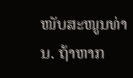ໜັບສະໜູນທ່ານ. ຖ້າຫາກ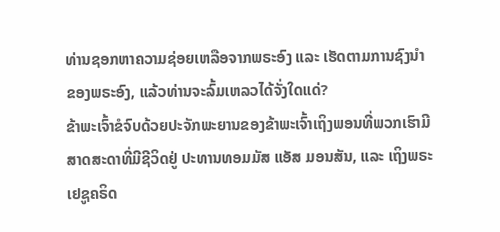ທ່ານຊອກຫາຄວາມຊ່ອຍເຫລືອຈາກພຣະອົງ ແລະ ເຮັດຕາມການຊົງນຳຂອງພຣະອົງ, ແລ້ວທ່ານຈະລົ້ມເຫລວໄດ້ຈັ່ງໃດແດ່?
ຂ້າພະເຈົ້າຂໍຈົບດ້ວຍປະຈັກພະຍານຂອງຂ້າພະເຈົ້າເຖິງພອນທີ່ພວກເຮົາມີສາດສະດາທີ່ມີຊີວິດຢູ່ ປະທານທອມມັສ ແອັສ ມອນສັນ, ແລະ ເຖິງພຣະເຢຊູຄຣິດ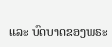ແລະ ບົດບາດຂອງພຣະ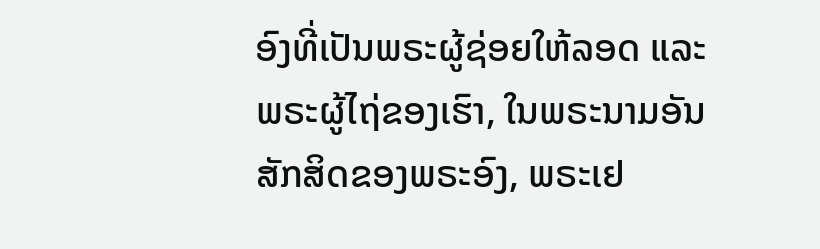ອົງທີ່ເປັນພຣະຜູ້ຊ່ອຍໃຫ້ລອດ ແລະ ພຣະຜູ້ໄຖ່ຂອງເຮົາ, ໃນພຣະນາມອັນສັກສິດຂອງພຣະອົງ, ພຣະເຢ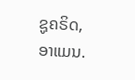ຊູຄຣິດ, ອາແມນ.